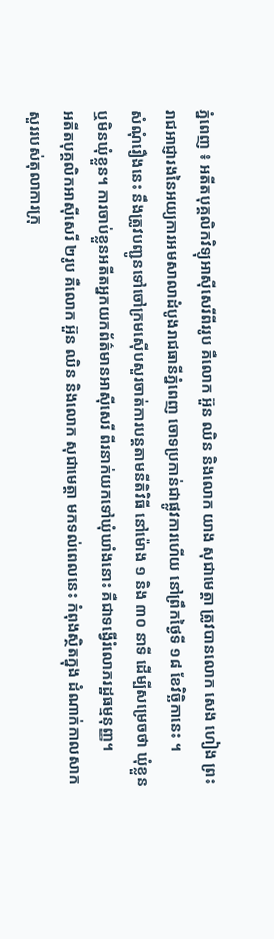ភ្នំពេញ ៖ អតីតបុគ្គលិកវិទ្យុអាស៊ីសេរីពីររូប គឺលោក អ៊ួន ឈិន និងលោក យាង សុជាមេត្តា ត្រូវបានលោក សេង ហៀង ព្រះរាជអាជ្ញារងនៃអយ្យការអមសាលាដំបូងរាជធានីភ្នំពេញ ចោទប្រកាន់ជាផ្លូវការហើយ នៅព្រឹកថ្ងៃទី ១៨ ខែវិច្ឆិកានេះ ។
សំណុំរឿងនេះ នឹងត្រូវបញ្ជូនទៅចៅក្រមស៊ើបសួរចាត់ការបន្តតាមនីតិវិធី នៅម៉ោង ១ និង ៣០ នាទី ដើម្បីសម្រេចថា ឃុំខ្លួន ឬមិនឃុំខ្លួន។ ការចាប់ខ្លួនអតីតអ្នកយកព័ត៌មានអាស៊ីសេរី ពីរនាក់យកទៅឃុំឃាំងនោះ គឺជាទង្វើរំលោភរដ្ឋធម្មនុញ្ញ។
អតីតបុគ្គលិកអាស៊ីសេរី ២រូប គឺលោក អ៊ួន ឈិន និងលោក សុជាមេត្តា មកទល់ពេលនេះ កំពុងស្ថិតក្នុង ដំណាក់កាលសាកសួររបស់តុលាការក្រុ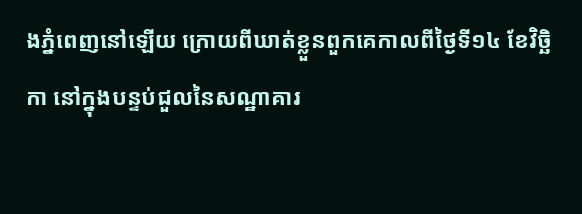ងភ្នំពេញនៅឡើយ ក្រោយពីឃាត់ខ្លួនពួកគេកាលពីថ្ងៃទី១៤ ខែវិច្ឆិកា នៅក្នុងបន្ទប់ជួលនៃសណ្ឋាគារ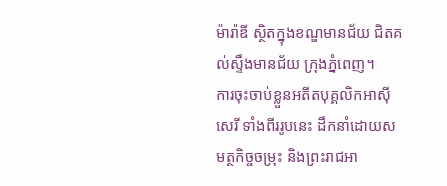ម៉ារ៉ាឌី ស្ថិតក្នុងខណ្ឌមានជ័យ ជិតគល់ស្ទឹងមានជ័យ ក្រុងភ្នំពេញ។
ការចុះចាប់ខ្លួនអតីតបុគ្គលិកអាស៊ីសេរី ទាំងពីររូបនេះ ដឹកនាំដោយសមត្ថកិច្ចចម្រុះ និងព្រះរាជអា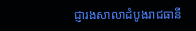ជ្ញារងសាលាដំបូងរាជធានី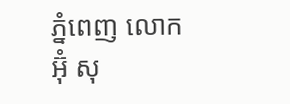ភ្នំពេញ លោក អ៊ុំ សុ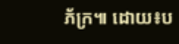ភ័ក្រ៕ ដោយ៖ប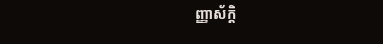ញ្ញាស័ក្តិ